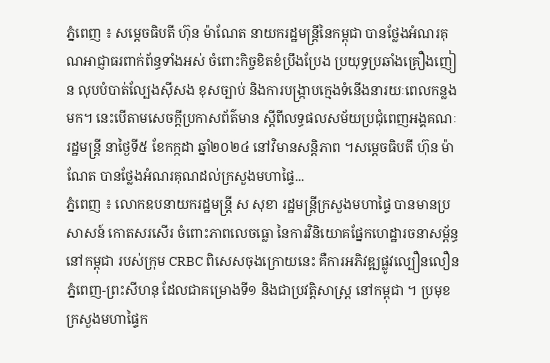ភ្នំពេញ ៖ សម្ដេចធិបតី ហ៊ុន ម៉ាណែត នាយករដ្ឋមន្ដ្រីនៃកម្ពុជា បានថ្លែងអំណរគុណអាជ្ញាធរពាក់ព័ន្ធទាំងអស់ ចំពោះកិច្ចខិតខំប្រឹងប្រែង ប្រយុទ្ធប្រឆាំងគ្រឿងញៀន លុបបំបាត់ល្បែងស៊ីសង ខុសច្បាប់ និងការបង្ក្រាបក្មេងទំនើងនារយៈពេលកន្លងមក។ នេះបេីតាមសេចក្ដីប្រកាសព័ត៌មាន ស្ដីពីលទ្ធផលសម័យប្រជុំពេញអង្គគណៈរដ្ឋមន្ដ្រី នាថ្ងៃទី៥ ខែកក្កដា ឆ្នាំ២០២៤ នៅវិមានសន្តិភាព ។សម្ដេចធិបតី ហ៊ុន ម៉ាណែត បានថ្លែងអំណរគុណដល់ក្រសួងមហាផ្ទៃ...
ភ្នំពេញ ៖ លោកឧបនាយករដ្ឋមន្ត្រី ស សុខា រដ្ឋមន្ត្រីក្រសួងមហាផ្ទៃ បានមានប្រសាសន៍ កោតសរសើរ ចំពោះភាពលេចធ្លោ នៃការវិនិយោគផ្នែកហេដ្ឋារចនាសម្ព័ន្ធនៅកម្ពុជា របស់ក្រុម CRBC ពិសេសចុងក្រោយនេះ គឺការអភិវឌ្ឍផ្លូវល្បឿនលឿន ភ្នំពេញ-ព្រះសីហនុ ដែលជាគម្រោងទី១ និងជាប្រវត្តិសាស្ត្រ នៅកម្ពុជា ។ ប្រមុខក្រសួងមហាផ្ទៃក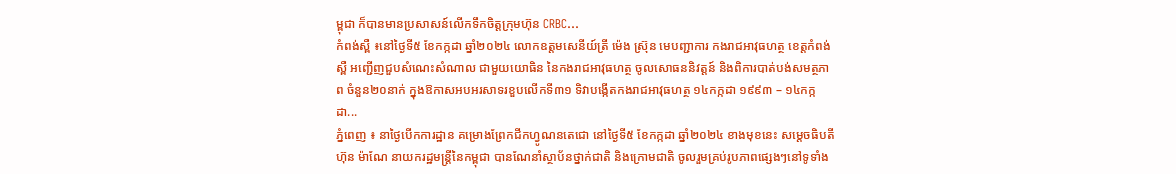ម្ពុជា ក៏បានមានប្រសាសន៍លើកទឹកចិត្តក្រុមហ៊ុន CRBC...
កំពង់ស្ពឺ ៖នៅថ្ងៃទី៥ ខែកក្កដា ឆ្នាំ២០២៤ លោកឧត្តមសេនីយ៍ត្រី ម៉េង ស្រ៊ុន មេបញ្ជាការ កងរាជអាវុធហត្ថ ខេត្តកំពង់ស្ពឺ អញ្ជើញជួបសំណេះសំណាល ជាមួយយោធិន នៃកងរាជអាវុធហត្ថ ចូលសោធននិវត្តន៍ និងពិការបាត់បង់សមត្ថភាព ចំនួន២០នាក់ ក្នុងឱកាសអបអរសាទរខួបលើកទី៣១ ទិវាបង្កើតកងរាជអាវុធហត្ថ ១៤កក្កដា ១៩៩៣ – ១៤កក្កដា...
ភ្នំពេញ ៖ នាថ្ងៃបើកការដ្ឋាន គម្រោងព្រែកជីកហ្វូណនតេជោ នៅថ្ងៃទី៥ ខែកក្កដា ឆ្នាំ២០២៤ ខាងមុខនេះ សម្ដេចធិបតី ហ៊ុន ម៉ាណែ នាយករដ្ឋមន្ដ្រីនៃកម្ពុជា បានណែនាំស្ថាប័នថ្នាក់ជាតិ និងក្រោមជាតិ ចូលរួមគ្រប់រូបភាពផ្សេងៗនៅទូទាំង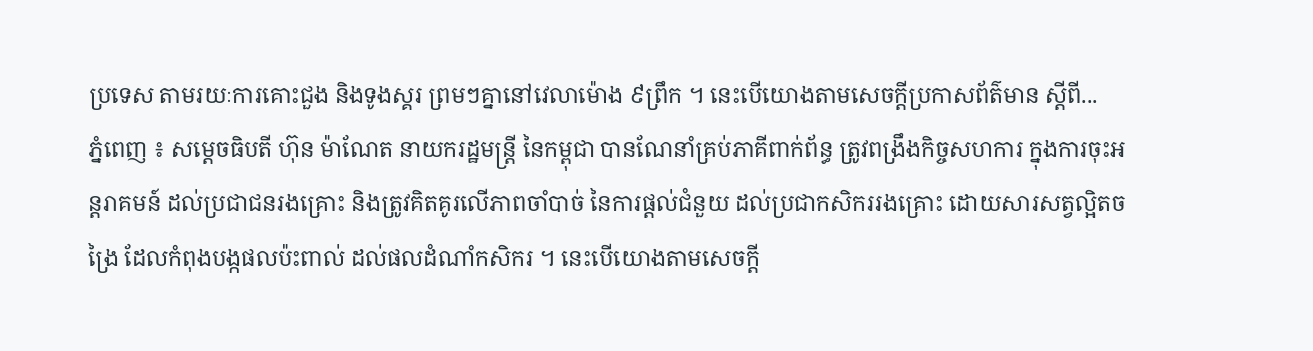ប្រទេស តាមរយៈការគោះជួង និងទូងស្គរ ព្រមៗគ្នានៅវេលាម៉ោង ៩ព្រឹក ។ នេះបេីយោងតាមសេចក្ដីប្រកាសព័ត៌មាន ស្ដីពី...
ភ្នំពេញ ៖ សម្ដេចធិបតី ហ៊ុន ម៉ាណែត នាយករដ្ឋមន្ដ្រី នៃកម្ពុជា បានណែនាំគ្រប់ភាគីពាក់ព័ន្ធ ត្រូវពង្រឹងកិច្ចសហការ ក្នុងការចុះអន្តរាគមន៍ ដល់ប្រជាជនរងគ្រោះ និងត្រូវគិតគូរលើភាពចាំបាច់ នៃការផ្តល់ជំនួយ ដល់ប្រជាកសិកររងគ្រោះ ដោយសារសត្វល្អិតចង្រៃ ដែលកំពុងបង្កផលប៉ះពាល់ ដល់ផលដំណាំកសិករ ។ នេះបេីយោងតាមសេចក្ដី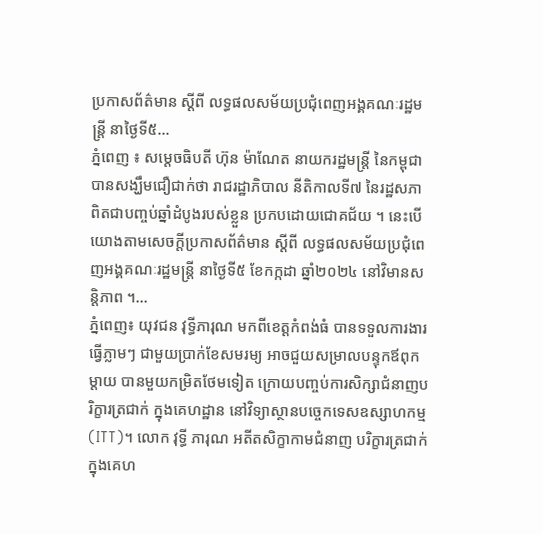ប្រកាសព័ត៌មាន ស្ដីពី លទ្ធផលសម័យប្រជុំពេញអង្គគណៈរដ្ឋមន្ដ្រី នាថ្ងៃទី៥...
ភ្នំពេញ ៖ សម្តេចធិបតី ហ៊ុន ម៉ាណែត នាយករដ្ឋមន្ដ្រី នៃកម្ពុជា បានសង្ឃឹមជឿជាក់ថា រាជរដ្ឋាភិបាល នីតិកាលទី៧ នៃរដ្ឋសភា ពិតជាបញ្ចប់ឆ្នាំដំបូងរបស់ខ្លួន ប្រកបដោយជោគជ័យ ។ នេះបេីយោងតាមសេចក្ដីប្រកាសព័ត៌មាន ស្ដីពី លទ្ធផលសម័យប្រជុំពេញអង្គគណៈរដ្ឋមន្ដ្រី នាថ្ងៃទី៥ ខែកក្កដា ឆ្នាំ២០២៤ នៅវិមានសន្តិភាព ។...
ភ្នំពេញ៖ យុវជន វុទ្ធីភារុណ មកពីខេត្តកំពង់ធំ បានទទួលការងារ ធ្វើភ្លាមៗ ជាមួយប្រាក់ខែសមរម្យ អាចជួយសម្រាលបន្ទុកឪពុកម្តាយ បានមួយកម្រិតថែមទៀត ក្រោយបញ្ចប់ការសិក្សាជំនាញបរិក្ខារត្រជាក់ ក្នុងគេហដ្ឋាន នៅវិទ្យាស្ថានបច្ចេកទេសឧស្សាហកម្ម (ITT)។ លោក វុទ្ធី ភារុណ អតីតសិក្ខាកាមជំនាញ បរិក្ខារត្រជាក់ក្នុងគេហ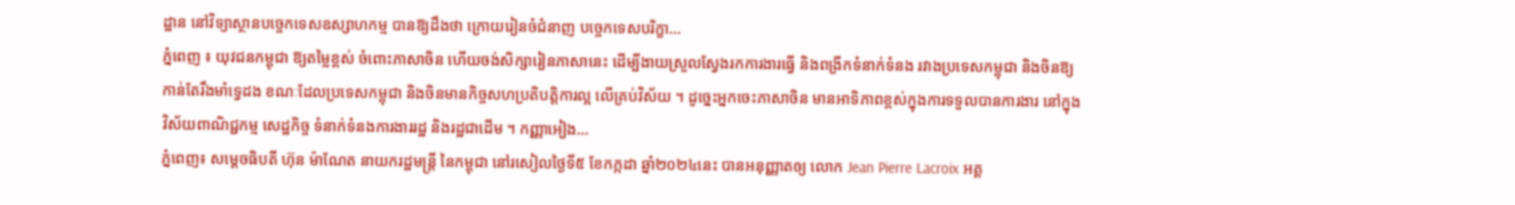ដ្ឋាន នៅវិទ្យាស្ថានបច្ចេកទេសឧស្សាហកម្ម បានឱ្យដឹងថា ក្រោយរៀនចំជំនាញ បច្ចេកទេសបរិក្ខា...
ភ្នំពេញ ៖ យុវជនកម្ពុជា ឱ្យតម្លៃខ្ពស់ ចំពោះភាសាចិន ហើយចង់សិក្សារៀនភាសានេះ ដើម្បីងាយស្រួលស្វែងរកការងារធ្វើ និងពង្រីកទំនាក់ទំនង រវាងប្រទេសកម្ពុជា និងចិនឱ្យកាន់តែរឹងមាំទ្វេដង ខណៈដែលប្រទេសកម្ពុជា និងចិនមានកិច្ចសហប្រតិបត្តិការល្អ លើគ្រប់វិស័យ ។ ដូច្នេះអ្នកចេះភាសាចិន មានអាទិភាពខ្ពស់ក្នុងការទទួលបានការងារ នៅក្នុងវិស័យពាណិជ្ជកម្ម សេដ្ឋកិច្ច ទំនាក់ទំនងការងាររដ្ឋ និងរដ្ឋជាដើម ។ កញ្ញាអៀង...
ភ្នំពេញ៖ សម្ដេចធិបតី ហ៊ុន ម៉ាណែត នាយករដ្ឋមន្ដ្រី នៃកម្ពុជា នៅរសៀលថ្ងៃទី៥ ខែកក្កដា ឆ្នាំ២០២៤នេះ បានអនុញ្ញាតឲ្យ លោក Jean Pierre Lacroix អគ្គ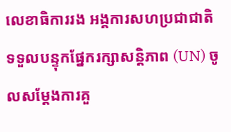លេខាធិការរង អង្គការសហប្រជាជាតិ ទទួលបន្ទុកផ្នែករក្សាសន្តិភាព (UN) ចូលសម្ដែងការគួ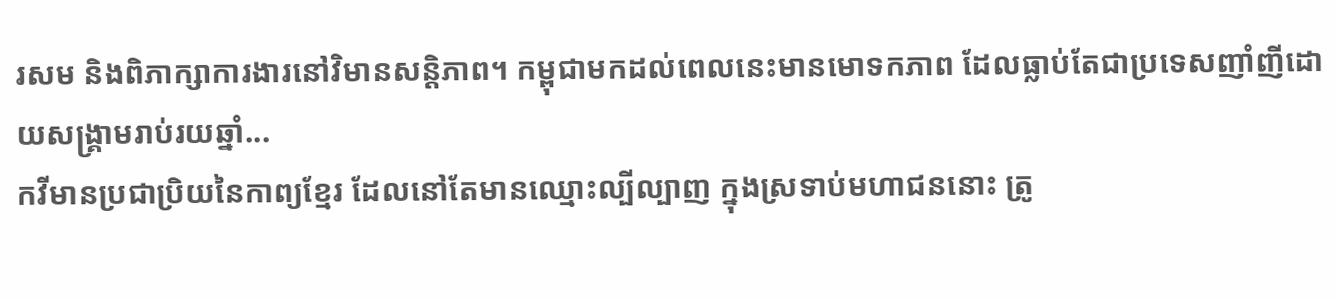រសម និងពិភាក្សាការងារនៅវិមានសន្តិភាព។ កម្ពុជាមកដល់ពេលនេះមានមោទកភាព ដែលធ្លាប់តែជាប្រទេសញាំញីដោយសង្គ្រាមរាប់រយឆ្នាំ...
កវីមានប្រជាប្រិយនៃកាព្យខ្មែរ ដែលនៅតែមានឈ្មោះល្បីល្បាញ ក្នុងស្រទាប់មហាជននោះ ត្រូ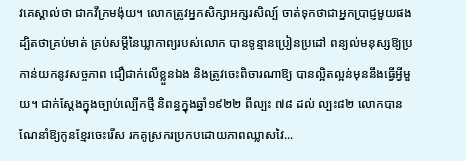វគេស្គាល់ថា ជាកវីក្រមង៉ុយ។ លោកត្រូវអ្នកសិក្សាអក្សរសិល្ប៍ ចាត់ទុកថាជាអ្នកប្រាជ្ញមួយផង ដ្បិតថាគ្រប់មាត់ គ្រប់សម្ដីនៃឃ្លាកាព្យរបស់លោក បានទូន្មានប្រៀនប្រដៅ ពន្យល់មនុស្សឱ្យប្រកាន់យកនូវសច្ចភាព ជឿជាក់លើខ្លួនឯង និងត្រូវចេះពិចារណាឱ្យ បានល្អិតល្អន់មុននឹងធ្វើអ្វីមួយ។ ជាក់ស្ដែងក្នុងច្បាប់ល្បើកថ្មី និពន្ធក្នុងឆ្នាំ១៩២២ ពីល្បះ ៧៨ ដល់ ល្បះ៨២ លោកបានណែនាំឱ្យកូនខ្មែរចេះរើស រកគូស្រករប្រកបដោយភាពឈ្លាសវៃ...